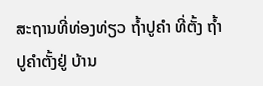ສະຖານທີ່ທ່ອງທ່ຽວ ຖໍ້າປູຄໍາ ທີ່ຕັ້ງ ຖ້ຳປູຄຳຕັ້ງຢູ່ ບ້ານ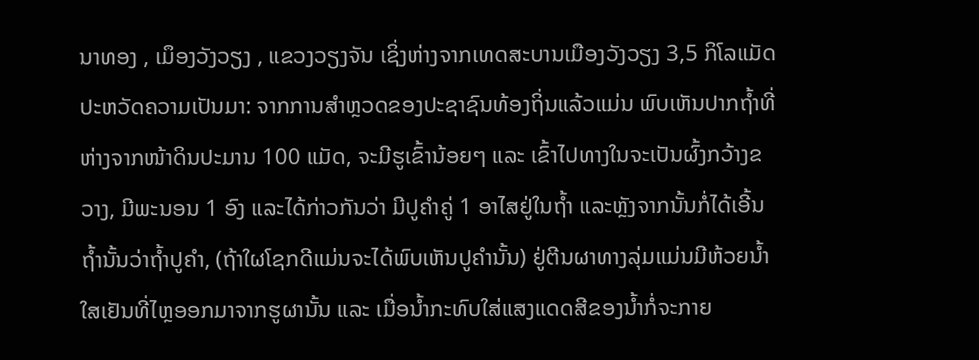ນາທອງ , ເມຶອງວັງວຽງ , ແຂວງວຽງຈັນ ເຊິ່ງຫ່າງຈາກເທດສະບານເມືອງວັງວຽງ 3,5 ກິໂລແມັດ
ປະຫວັດຄວາມເປັນມາ: ຈາກການສຳຫຼວດຂອງປະຊາຊົນທ້ອງຖິ່ນແລ້ວແມ່ນ ພົບເຫັນປາກຖ້ຳທີ່ຫ່າງຈາກໜ້າດິນປະມານ 100 ແມັດ, ຈະມີຮູເຂົ້ານ້ອຍໆ ແລະ ເຂົ້າໄປທາງໃນຈະເປັນຜົ້ງກວ້າງຂວາງ, ມີພະນອນ 1 ອົງ ແລະໄດ້ກ່າວກັນວ່າ ມີປູຄຳຄູ່ 1 ອາໄສຢູ່ໃນຖໍ້າ ແລະຫຼັງຈາກນັ້ນກໍ່ໄດ້ເອີ້ນຖໍ້ານັ້ນວ່າຖໍ້າປູຄໍາ, (ຖ້າໃຜໂຊກດີແມ່ນຈະໄດ້ພົບເຫັນປູຄຳນັ້ນ) ຢູ່ຕີນຜາທາງລຸ່ມແມ່ນມີຫ້ວຍນ້ຳໃສເຢັນທີ່ໄຫຼອອກມາຈາກຮູຜານັ້ນ ແລະ ເມື່ອນ້ຳກະທົບໃສ່ແສງແດດສີຂອງນ້ຳກໍ່ຈະກາຍ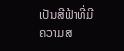ເປັນສີຟ້າທີ່ມີຄວາມສ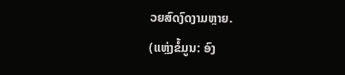ວຍສົດງົດງາມຫຼາຍ.
(ແຫຼ່ງຂໍ້ມູນ: ອົງ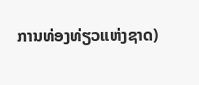ການທ່ອງທ່ຽວແຫ່ງຊາດ)